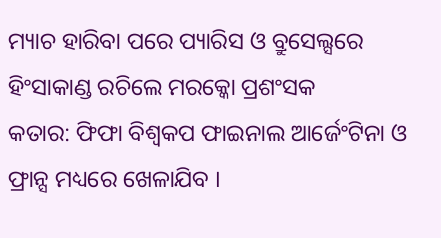ମ୍ୟାଚ ହାରିବା ପରେ ପ୍ୟାରିସ ଓ ବ୍ରୁସେଲ୍ସରେ ହିଂସାକାଣ୍ଡ ରଚିଲେ ମରକ୍କୋ ପ୍ରଶଂସକ
କତାର: ଫିଫା ବିଶ୍ୱକପ ଫାଇନାଲ ଆର୍ଜେଂଟିନା ଓ ଫ୍ରାନ୍ସ ମଧ୍ୟରେ ଖେଳାଯିବ ।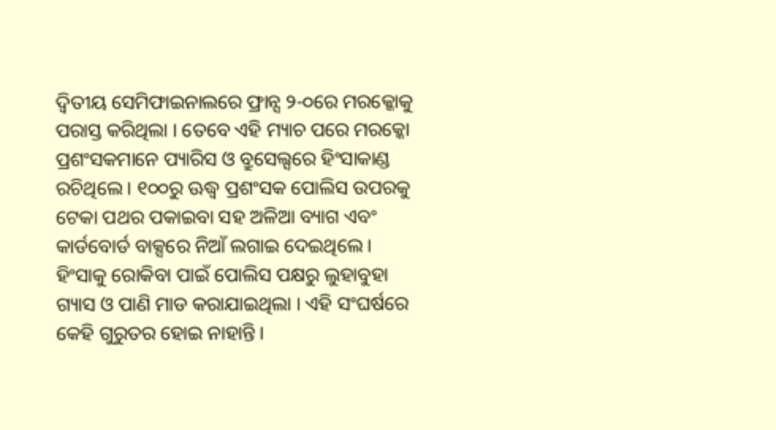ଦ୍ୱିତୀୟ ସେମିଫାଇନାଲରେ ଫ୍ରାନ୍ସ ୨-୦ରେ ମରକ୍କୋକୁ ପରାସ୍ତ କରିଥିଲା । ତେବେ ଏହି ମ୍ୟାଚ ପରେ ମରକ୍କୋ ପ୍ରଶଂସକମାନେ ପ୍ୟାରିସ ଓ ବ୍ରୁସେଲ୍ସରେ ହିଂସାକାଣ୍ଡ ରଚିଥିଲେ । ୧୦୦ରୁ ଊଦ୍ଧ୍ୱ ପ୍ରଶଂସକ ପୋଲିସ ଉପରକୁ ଟେକା ପଥର ପକାଇବା ସହ ଅଳିଆ ବ୍ୟାଗ ଏବଂ କାର୍ଡବୋର୍ଡ ବାକ୍ସରେ ନିଆଁ ଲଗାଇ ଦେଇଥିଲେ । ହିଂସାକୁ ରୋକିବା ପାଇଁ ପୋଲିସ ପକ୍ଷରୁ ଲୁହାବୁହା ଗ୍ୟାସ ଓ ପାଣି ମାଡ କରାଯାଇଥିଲା । ଏହି ସଂଘର୍ଷରେ କେହି ଗୁରୁତର ହୋଇ ନାହାନ୍ତି ।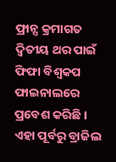ଫ୍ରାନ୍ସ କ୍ରମାଗତ ଦ୍ୱିତୀୟ ଥର ପାଇଁ ଫିଫା ବିଶ୍ୱକପ ଫାଇନାଲରେ ପ୍ରବେଶ କରିଛି । ଏହା ପୂର୍ବରୁ ବ୍ରାଜିଲ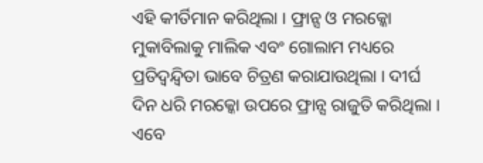ଏହି କୀର୍ତିମାନ କରିଥିଲା । ଫ୍ରାନ୍ସ ଓ ମରକ୍କୋ ମୁକାବିଲାକୁ ମାଲିକ ଏବଂ ଗୋଲାମ ମଧ୍ୟରେ ପ୍ରତିଦ୍ୱନ୍ଦ୍ୱିତା ଭାବେ ଚିତ୍ରଣ କରାଯାଉଥିଲା । ଦୀର୍ଘ ଦିନ ଧରି ମରକ୍କୋ ଉପରେ ଫ୍ରାନ୍ସ ରାଜୁତି କରିଥିଲା । ଏବେ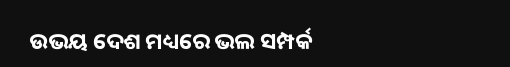ଉଭୟ ଦେଶ ମଧ୍ୟରେ ଭଲ ସମ୍ପର୍କ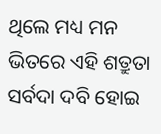ଥିଲେ ମଧ୍ୟ ମନ ଭିତରେ ଏହି ଶତ୍ରୁତା ସର୍ବଦା ଦବି ହୋଇ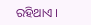ରହିଥାଏ ।